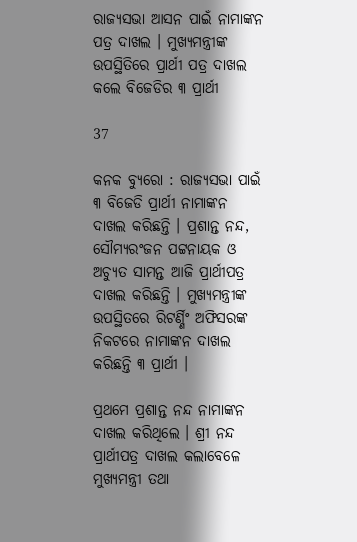ରାଜ୍ୟସଭା ଆସନ ପାଇଁ ନାମାଙ୍କନ ପତ୍ର ଦାଖଲ । ମୁଖ୍ୟମନ୍ତ୍ରୀଙ୍କ ଉପସ୍ଥିତିରେ ପ୍ରାର୍ଥୀ ପତ୍ର ଦାଖଲ କଲେ ବିଜେଡିର ୩ ପ୍ରାର୍ଥୀ

37

କନକ ବ୍ୟୁରୋ : ରାଜ୍ୟସଭା ପାଇଁ ୩ ବିଜେଡି ପ୍ରାର୍ଥୀ ନାମାଙ୍କନ ଦାଖଲ କରିଛନ୍ତି । ପ୍ରଶାନ୍ତ ନନ୍ଦ, ସୌମ୍ୟରଂଜନ ପଟ୍ଟନାୟକ ଓ ଅଚ୍ୟୁତ ସାମନ୍ତ ଆଜି ପ୍ରାର୍ଥୀପତ୍ର ଦାଖଲ କରିଛନ୍ତି । ମୁଖ୍ୟମନ୍ତ୍ରୀଙ୍କ ଉପସ୍ଥିତରେ ରିଟର୍ଣ୍ଣିଂ ଅଫିସରଙ୍କ ନିକଟରେ ନାମାଙ୍କନ ଦାଖଲ କରିଛନ୍ତି ୩ ପ୍ରାର୍ଥୀ ।

ପ୍ରଥମେ ପ୍ରଶାନ୍ତ ନନ୍ଦ ନାମାଙ୍କନ ଦାଖଲ କରିଥିଲେ । ଶ୍ରୀ ନନ୍ଦ ପ୍ରାର୍ଥୀପତ୍ର ଦାଖଲ କଲାବେଳେ ମୁଖ୍ୟମନ୍ତ୍ରୀ ତଥା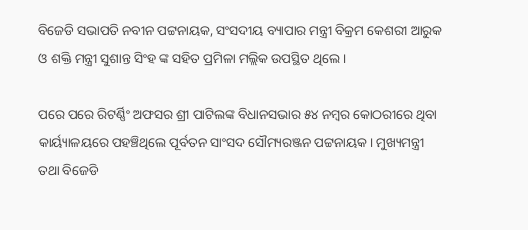ବିଜେଡି ସଭାପତି ନବୀନ ପଟ୍ଟନାୟକ, ସଂସଦୀୟ ବ୍ୟାପାର ମନ୍ତ୍ରୀ ବିକ୍ରମ କେଶରୀ ଆରୁକ ଓ ଶକ୍ତି ମନ୍ତ୍ରୀ ସୁଶାନ୍ତ ସିଂହ ଙ୍କ ସହିତ ପ୍ରମିଳା ମଲ୍ଲିକ ଉପସ୍ଥିତ ଥିଲେ।

ପରେ ପରେ ରିଟର୍ଣ୍ଣିଂ ଅଫସର ଶ୍ରୀ ପାଟିଲଙ୍କ ବିଧାନସଭାର ୫୪ ନମ୍ବର କୋଠରୀରେ ଥିବା କାର୍ୟ୍ୟାଳୟରେ ପହଞ୍ଚିଥିଲେ ପୂର୍ବତନ ସାଂସଦ ସୌମ୍ୟରଞ୍ଜନ ପଟ୍ଟନାୟକ। ମୁଖ୍ୟମନ୍ତ୍ରୀ ତଥା ବିଜେଡି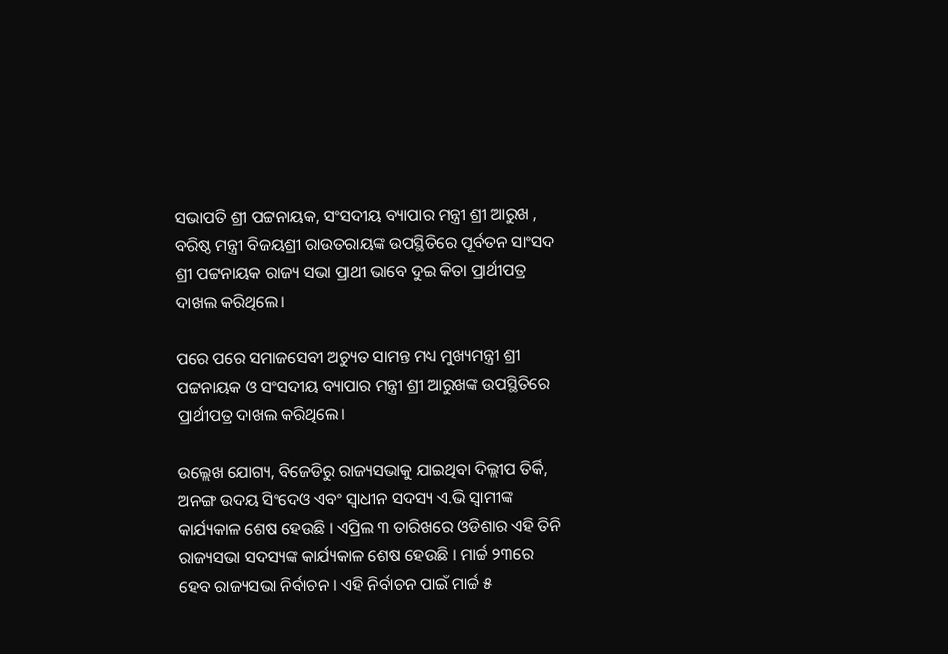ସଭାପତି ଶ୍ରୀ ପଟ୍ଟନାୟକ, ସଂସଦୀୟ ବ୍ୟାପାର ମନ୍ତ୍ରୀ ଶ୍ରୀ ଆରୁଖ , ବରିଷ୍ଠ ମନ୍ତ୍ରୀ ବିଜୟଶ୍ରୀ ରାଉତରାୟଙ୍କ ଉପସ୍ଥିତିରେ ପୂର୍ବତନ ସାଂସଦ ଶ୍ରୀ ପଟ୍ଟନାୟକ ରାଜ୍ୟ ସଭା ପ୍ରାଥୀ ଭାବେ ଦୁଇ କିତା ପ୍ରାର୍ଥୀପତ୍ର ଦାଖଲ କରିଥିଲେ।

ପରେ ପରେ ସମାଜସେବୀ ଅଚ୍ୟୁତ ସାମନ୍ତ ମଧ୍ୟ ମୁଖ୍ୟମନ୍ତ୍ରୀ ଶ୍ରୀ ପଟ୍ଟନାୟକ ଓ ସଂସଦୀୟ ବ୍ୟାପାର ମନ୍ତ୍ରୀ ଶ୍ରୀ ଆରୁଖଙ୍କ ଉପସ୍ଥିତିରେ ପ୍ରାର୍ଥୀପତ୍ର ଦାଖଲ କରିଥିଲେ।

ଉଲ୍ଲେଖ ଯୋଗ୍ୟ, ବିଜେଡିରୁ ରାଜ୍ୟସଭାକୁ ଯାଇଥିବା ଦିଲ୍ଲୀପ ତିର୍କି, ଅନଙ୍ଗ ଉଦୟ ସିଂଦେଓ ଏବଂ ସ୍ୱାଧୀନ ସଦସ୍ୟ ଏ.ଭି ସ୍ୱାମୀଙ୍କ କାର୍ଯ୍ୟକାଳ ଶେଷ ହେଉଛି । ଏପ୍ରିଲ ୩ ତାରିଖରେ ଓଡିଶାର ଏହି ତିନି ରାଜ୍ୟସଭା ସଦସ୍ୟଙ୍କ କାର୍ଯ୍ୟକାଳ ଶେଷ ହେଉଛି । ମାର୍ଚ୍ଚ ୨୩ରେ ହେବ ରାଜ୍ୟସଭା ନିର୍ବାଚନ । ଏହି ନିର୍ବାଚନ ପାଇଁ ମାର୍ଚ୍ଚ ୫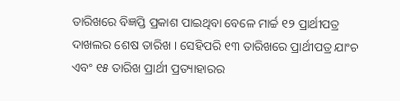ତାରିଖରେ ବିଜ୍ଞପ୍ତି ପ୍ରକାଶ ପାଇଥିବା ବେଳେ ମାର୍ଚ୍ଚ ୧୨ ପ୍ରାର୍ଥୀପତ୍ର ଦାଖଲର ଶେଷ ତାରିଖ । ସେହିପରି ୧୩ ତାରିଖରେ ପ୍ରାର୍ଥୀପତ୍ର ଯାଂଚ ଏବଂ ୧୫ ତାରିଖ ପ୍ରାର୍ଥୀ ପ୍ରତ୍ୟାହାରର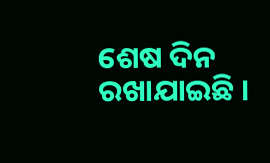ଶେଷ ଦିନ ରଖାଯାଇଛି ।